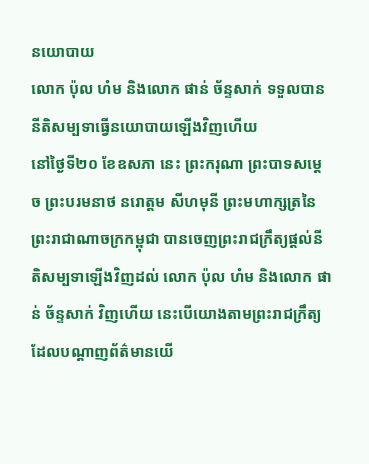នយោបាយ
លោក ប៉ុល ហំម និងលោក ផាន់ ច័ន្ទសាក់ ទទួលបាននីតិសម្បទាធ្វើនយោបាយឡើងវិញហើយ
នៅថ្ងៃទី២០ ខែឧសភា នេះ ព្រះករុណា ព្រះបាទសម្តេច ព្រះបរមនាថ នរោត្តម សីហមុនី ព្រះមហាក្សត្រនៃព្រះរាជាណាចក្រកម្ពុជា បានចេញព្រះរាជក្រឹត្យផ្តល់នីតិសម្បទាឡើងវិញដល់ លោក ប៉ុល ហំម និងលោក ផាន់ ច័ន្ទសាក់ វិញហើយ នេះបើយោងតាមព្រះរាជក្រឹត្យ ដែលបណ្តាញព័ត៌មានយើ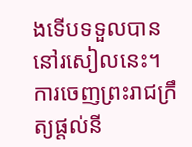ងទើបទទួលបាននៅរសៀលនេះ។
ការចេញព្រះរាជក្រឹត្យផ្តល់នី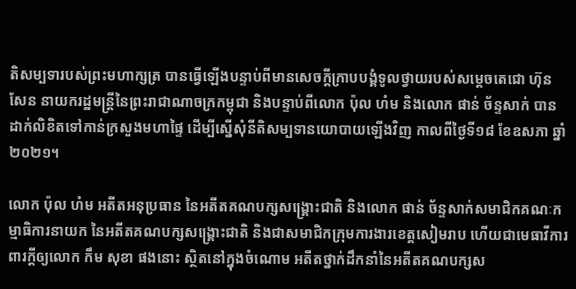តិសម្បទារបស់ព្រះមហាក្សត្រ បានធ្វើឡើងបន្ទាប់ពីមានសេចក្តីក្រាបបង្គំទូលថ្វាយរបស់សម្តេចតេជោ ហ៊ុន សែន នាយករដ្ឋមន្ត្រីនៃព្រះរាជាណាចក្រកម្ពុជា និងបន្ទាប់ពីលោក ប៉ុល ហំម និងលោក ផាន់ ច័ន្ទសាក់ បានដាក់លិខិតទៅកាន់ក្រសួងមហាផ្ទៃ ដើម្បីស្នើសុំនីតិសម្បទានយោបាយឡើងវិញ កាលពីថ្ងៃទី១៨ ខែឧសភា ឆ្នាំ២០២១។

លោក ប៉ុល ហំម អតីតអនុប្រធាន នៃអតីតគណបក្សសង្គ្រោះជាតិ និងលោក ផាន់ ច័ន្ទសាក់សមាជិកគណៈកម្មាធិការនាយក នៃអតីតគណបក្សសង្គ្រោះជាតិ និងជាសមាជិកក្រុមការងារខេត្តសៀមរាប ហើយជាមេធាវីការពារក្តីឲ្យលោក កឹម សុខា ផងនោះ ស្ថិតនៅក្នុងចំណោម អតីតថ្នាក់ដឹកនាំនៃអតីតគណបក្សស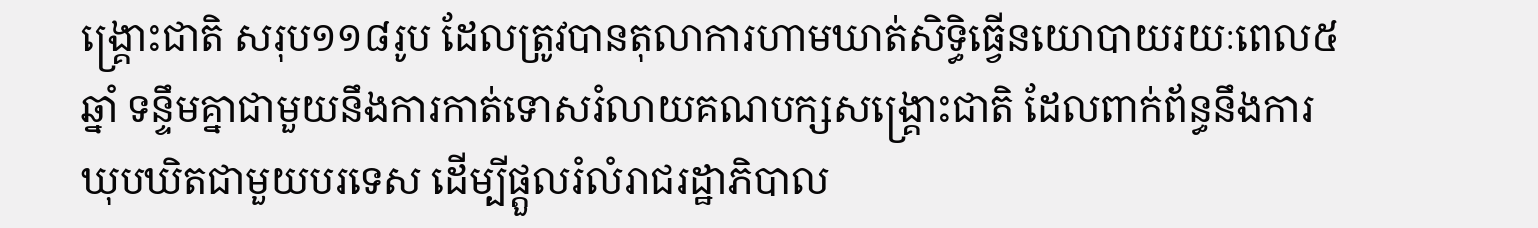ង្គ្រោះជាតិ សរុប១១៨រូប ដែលត្រូវបានតុលាការហាមឃាត់សិទ្ធិធ្វើនយោបាយរយៈពេល៥ឆ្នាំ ទន្ទឹមគ្នាជាមួយនឹងការកាត់ទោសរំលាយគណបក្សសង្គ្រោះជាតិ ដែលពាក់ព័ន្ធនឹងការឃុបឃិតជាមួយបរទេស ដើម្បីផ្តួលរំលំរាជរដ្ឋាភិបាល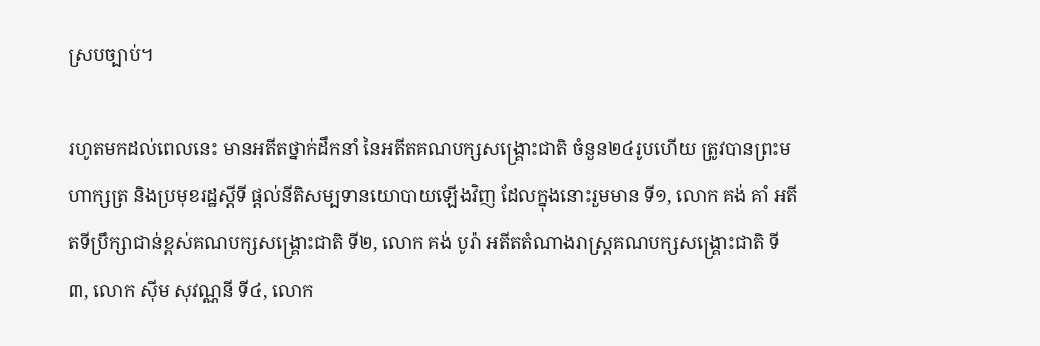ស្របច្បាប់។

រហូតមកដល់ពេលនេះ មានអតីតថ្នាក់ដឹកនាំ នៃអតីតគណបក្សសង្គ្រោះជាតិ ចំនួន២៤រូបហើយ ត្រូវបានព្រះមហាក្សត្រ និងប្រមុខរដ្ឋស្តីទី ផ្តល់នីតិសម្បទានយោបាយឡើងវិញ ដែលក្នុងនោះរួមមាន ទី១, លោក គង់ គាំ អតីតទីប្រឹក្សាជាន់ខ្ពស់គណបក្សសង្គ្រោះជាតិ ទី២, លោក គង់ បូរ៉ា អតីតតំណាងរាស្ត្រគណបក្សសង្គ្រោះជាតិ ទី៣, លោក ស៊ីម សុវណ្ណនី ទី៤, លោក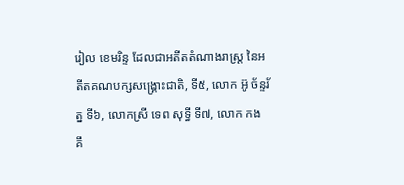រៀល ខេមរិន្ទ ដែលជាអតីតតំណាងរាស្ត្រ នៃអតីតគណបក្សសង្គ្រោះជាតិ, ទី៥, លោក អ៊ូ ច័ន្ទរ័ត្ន ទី៦, លោកស្រី ទេព សុទ្ធី ទី៧, លោក កង គឹ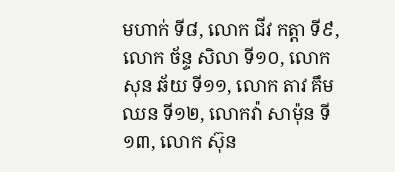មហាក់ ទី៨, លោក ជីវ កត្តា ទី៩, លោក ច័ន្ទ សិលា ទី១០, លោក សុន ឆ័យ ទី១១, លោក តាវ គឹមឈន ទី១២, លោកវ៉ា សាម៉ុន ទី១៣, លោក ស៊ុន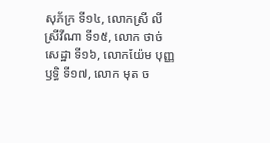សុភ័ក្រ ទី១៤, លោកស្រី លី ស្រីវីណា ទី១៥, លោក ថាច់ សេដ្ឋា ទី១៦, លោកយ៉ែម បុញ្ញឫទ្ធិ ទី១៧, លោក មុត ច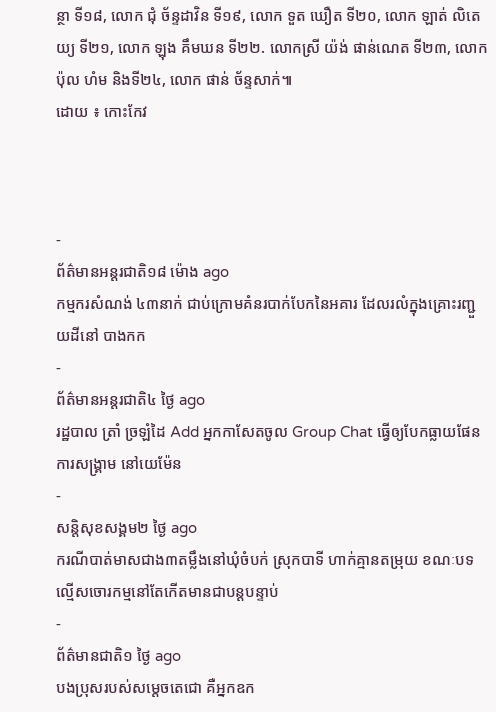ន្ថា ទី១៨, លោក ជុំ ច័ន្ទដាវិន ទី១៩, លោក ទួត ឃឿត ទី២០, លោក ឡាត់ លិតេយ្យ ទី២១, លោក ឡុង គឹមឃន ទី២២. លោកស្រី យ៉ង់ ផាន់ណេត ទី២៣, លោក ប៉ុល ហំម និងទី២៤, លោក ផាន់ ច័ន្ទសាក់៕
ដោយ ៖ កោះកែវ



-
ព័ត៌មានអន្ដរជាតិ១៨ ម៉ោង ago
កម្មករសំណង់ ៤៣នាក់ ជាប់ក្រោមគំនរបាក់បែកនៃអគារ ដែលរលំក្នុងគ្រោះរញ្ជួយដីនៅ បាងកក
-
ព័ត៌មានអន្ដរជាតិ៤ ថ្ងៃ ago
រដ្ឋបាល ត្រាំ ច្រឡំដៃ Add អ្នកកាសែតចូល Group Chat ធ្វើឲ្យបែកធ្លាយផែនការសង្គ្រាម នៅយេម៉ែន
-
សន្តិសុខសង្គម២ ថ្ងៃ ago
ករណីបាត់មាសជាង៣តម្លឹងនៅឃុំចំបក់ ស្រុកបាទី ហាក់គ្មានតម្រុយ ខណៈបទល្មើសចោរកម្មនៅតែកើតមានជាបន្តបន្ទាប់
-
ព័ត៌មានជាតិ១ ថ្ងៃ ago
បងប្រុសរបស់សម្ដេចតេជោ គឺអ្នកឧក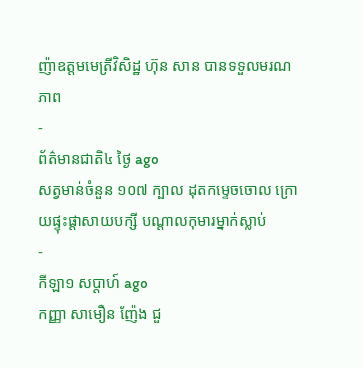ញ៉ាឧត្តមមេត្រីវិសិដ្ឋ ហ៊ុន សាន បានទទួលមរណភាព
-
ព័ត៌មានជាតិ៤ ថ្ងៃ ago
សត្វមាន់ចំនួន ១០៧ ក្បាល ដុតកម្ទេចចោល ក្រោយផ្ទុះផ្ដាសាយបក្សី បណ្តាលកុមារម្នាក់ស្លាប់
-
កីឡា១ សប្តាហ៍ ago
កញ្ញា សាមឿន ញ៉ែង ជួ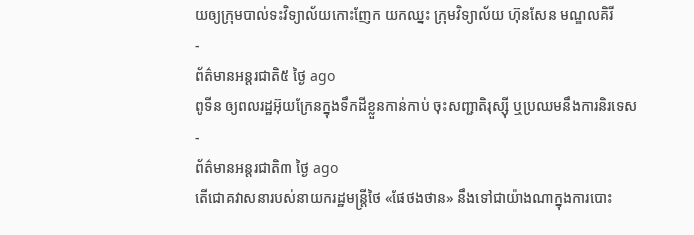យឲ្យក្រុមបាល់ទះវិទ្យាល័យកោះញែក យកឈ្នះ ក្រុមវិទ្យាល័យ ហ៊ុនសែន មណ្ឌលគិរី
-
ព័ត៌មានអន្ដរជាតិ៥ ថ្ងៃ ago
ពូទីន ឲ្យពលរដ្ឋអ៊ុយក្រែនក្នុងទឹកដីខ្លួនកាន់កាប់ ចុះសញ្ជាតិរុស្ស៊ី ឬប្រឈមនឹងការនិរទេស
-
ព័ត៌មានអន្ដរជាតិ៣ ថ្ងៃ ago
តើជោគវាសនារបស់នាយករដ្ឋមន្ត្រីថៃ «ផែថងថាន» នឹងទៅជាយ៉ាងណាក្នុងការបោះ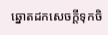ឆ្នោតដកសេចក្តីទុកចិ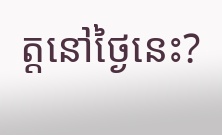ត្តនៅថ្ងៃនេះ?